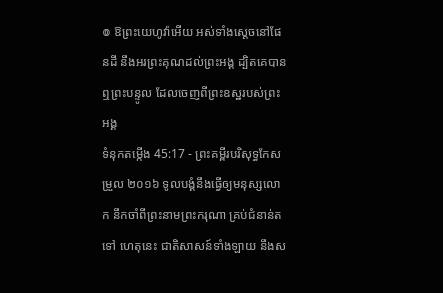៙ ឱព្រះយេហូវ៉ាអើយ អស់ទាំងស្តេចនៅផែនដី នឹងអរព្រះគុណដល់ព្រះអង្គ ដ្បិតគេបានឮព្រះបន្ទូល ដែលចេញពីព្រះឧស្ឋរបស់ព្រះអង្គ
ទំនុកតម្កើង 45:17 - ព្រះគម្ពីរបរិសុទ្ធកែសម្រួល ២០១៦ ទូលបង្គំនឹងធ្វើឲ្យមនុស្សលោក នឹកចាំពីព្រះនាមព្រះករុណា គ្រប់ជំនាន់តទៅ ហេតុនេះ ជាតិសាសន៍ទាំងឡាយ នឹងស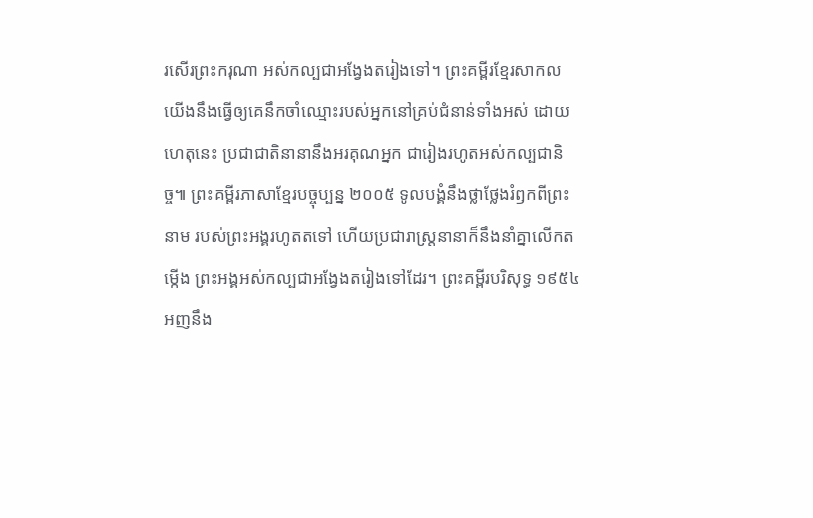រសើរព្រះករុណា អស់កល្បជាអង្វែងតរៀងទៅ។ ព្រះគម្ពីរខ្មែរសាកល យើងនឹងធ្វើឲ្យគេនឹកចាំឈ្មោះរបស់អ្នកនៅគ្រប់ជំនាន់ទាំងអស់ ដោយហេតុនេះ ប្រជាជាតិនានានឹងអរគុណអ្នក ជារៀងរហូតអស់កល្បជានិច្ច៕ ព្រះគម្ពីរភាសាខ្មែរបច្ចុប្បន្ន ២០០៥ ទូលបង្គំនឹងថ្លាថ្លែងរំឭកពីព្រះនាម របស់ព្រះអង្គរហូតតទៅ ហើយប្រជារាស្ត្រនានាក៏នឹងនាំគ្នាលើកតម្កើង ព្រះអង្គអស់កល្បជាអង្វែងតរៀងទៅដែរ។ ព្រះគម្ពីរបរិសុទ្ធ ១៩៥៤ អញនឹង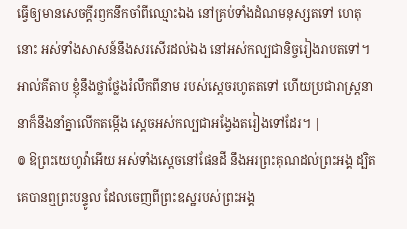ធ្វើឲ្យមានសេចក្ដីរឭកនឹកចាំពីឈ្មោះឯង នៅគ្រប់ទាំងដំណមនុស្សតទៅ ហេតុនោះ អស់ទាំងសាសន៍នឹងសរសើរដល់ឯង នៅអស់កល្បជានិច្ចរៀងរាបតទៅ។ អាល់គីតាប ខ្ញុំនឹងថ្លាថ្លែងរំលឹកពីនាម របស់ស្តេចរហូតតទៅ ហើយប្រជារាស្ត្រនានាក៏នឹងនាំគ្នាលើកតម្កើង ស្តេចអស់កល្បជាអង្វែងតរៀងទៅដែរ។ |
៙ ឱព្រះយេហូវ៉ាអើយ អស់ទាំងស្តេចនៅផែនដី នឹងអរព្រះគុណដល់ព្រះអង្គ ដ្បិតគេបានឮព្រះបន្ទូល ដែលចេញពីព្រះឧស្ឋរបស់ព្រះអង្គ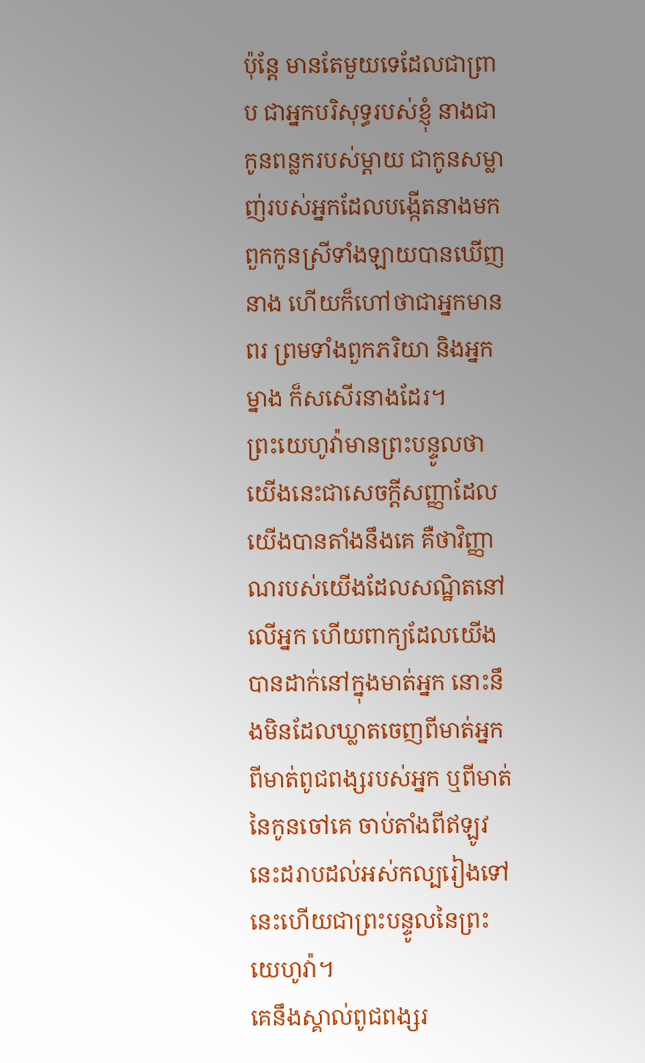ប៉ុន្តែ មានតែមួយទេដែលជាព្រាប ជាអ្នកបរិសុទ្ធរបស់ខ្ញុំ នាងជាកូនពន្លករបស់ម្តាយ ជាកូនសម្លាញ់របស់អ្នកដែលបង្កើតនាងមក ពួកកូនស្រីទាំងឡាយបានឃើញនាង ហើយក៏ហៅថាជាអ្នកមានពរ ព្រមទាំងពួកភរិយា និងអ្នកម្នាង ក៏សសើរនាងដែរ។
ព្រះយេហូវ៉ាមានព្រះបន្ទូលថា យើងនេះជាសេចក្ដីសញ្ញាដែលយើងបានតាំងនឹងគេ គឺថាវិញ្ញាណរបស់យើងដែលសណ្ឋិតនៅលើអ្នក ហើយពាក្យដែលយើងបានដាក់នៅក្នុងមាត់អ្នក នោះនឹងមិនដែលឃ្លាតចេញពីមាត់អ្នក ពីមាត់ពូជពង្សរបស់អ្នក ឬពីមាត់នៃកូនចៅគេ ចាប់តាំងពីឥឡូវនេះដរាបដល់អស់កល្បរៀងទៅ នេះហើយជាព្រះបន្ទូលនៃព្រះយេហូវ៉ា។
គេនឹងស្គាល់ពូជពង្សរ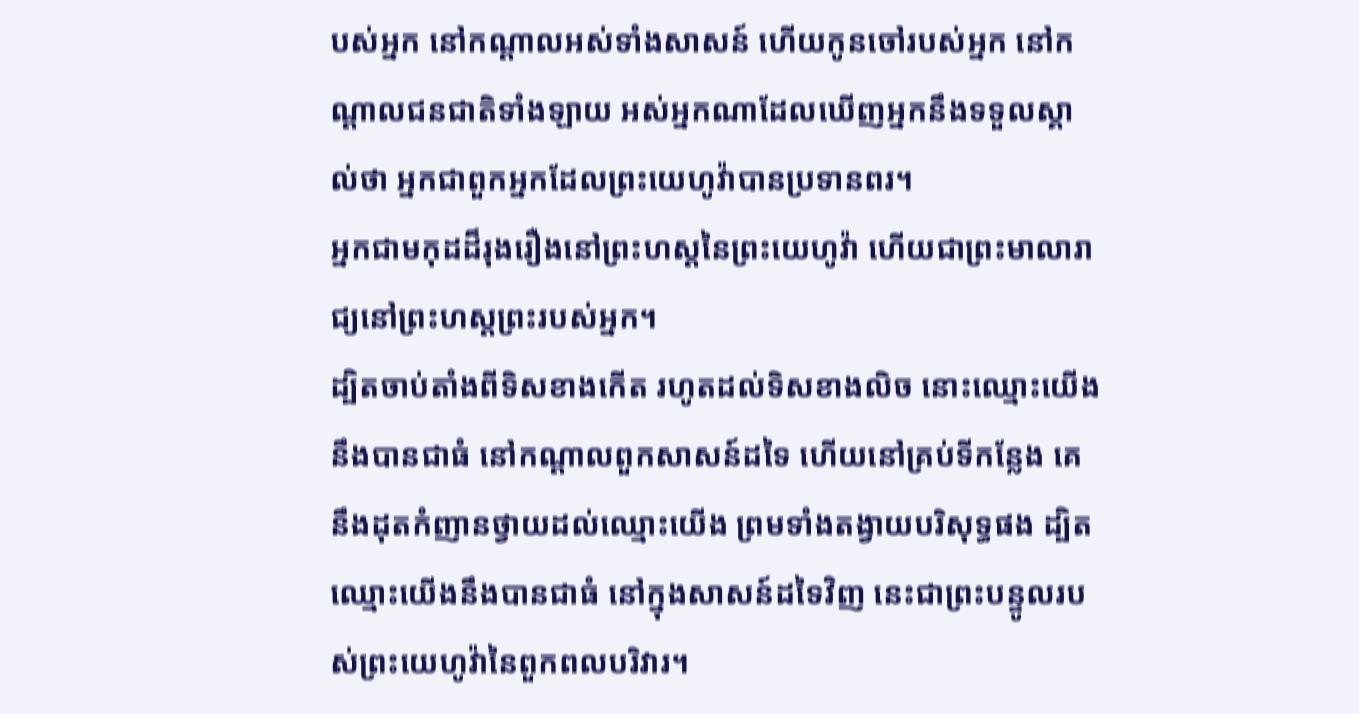បស់អ្នក នៅកណ្ដាលអស់ទាំងសាសន៍ ហើយកូនចៅរបស់អ្នក នៅកណ្ដាលជនជាតិទាំងឡាយ អស់អ្នកណាដែលឃើញអ្នកនឹងទទួលស្គាល់ថា អ្នកជាពួកអ្នកដែលព្រះយេហូវ៉ាបានប្រទានពរ។
អ្នកជាមកុដដ៏រុងរឿងនៅព្រះហស្តនៃព្រះយេហូវ៉ា ហើយជាព្រះមាលារាជ្យនៅព្រះហស្តព្រះរបស់អ្នក។
ដ្បិតចាប់តាំងពីទិសខាងកើត រហូតដល់ទិសខាងលិច នោះឈ្មោះយើងនឹងបានជាធំ នៅកណ្ដាលពួកសាសន៍ដទៃ ហើយនៅគ្រប់ទីកន្លែង គេនឹងដុតកំញានថ្វាយដល់ឈ្មោះយើង ព្រមទាំងតង្វាយបរិសុទ្ធផង ដ្បិតឈ្មោះយើងនឹងបានជាធំ នៅក្នុងសាសន៍ដទៃវិញ នេះជាព្រះបន្ទូលរបស់ព្រះយេហូវ៉ានៃពួកពលបរិវារ។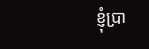ខ្ញុំប្រា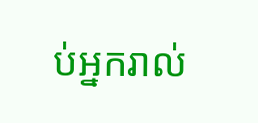ប់អ្នករាល់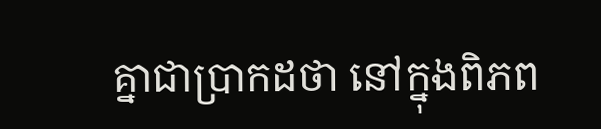គ្នាជាប្រាកដថា នៅក្នុងពិភព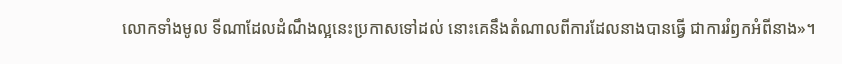លោកទាំងមូល ទីណាដែលដំណឹងល្អនេះប្រកាសទៅដល់ នោះគេនឹងតំណាលពីការដែលនាងបានធ្វើ ជាការរំឭកអំពីនាង»។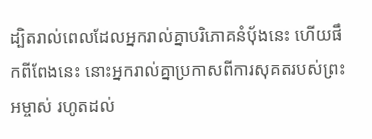ដ្បិតរាល់ពេលដែលអ្នករាល់គ្នាបរិភោគនំបុ័ងនេះ ហើយផឹកពីពែងនេះ នោះអ្នករាល់គ្នាប្រកាសពីការសុគតរបស់ព្រះអម្ចាស់ រហូតដល់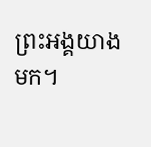ព្រះអង្គយាងមក។